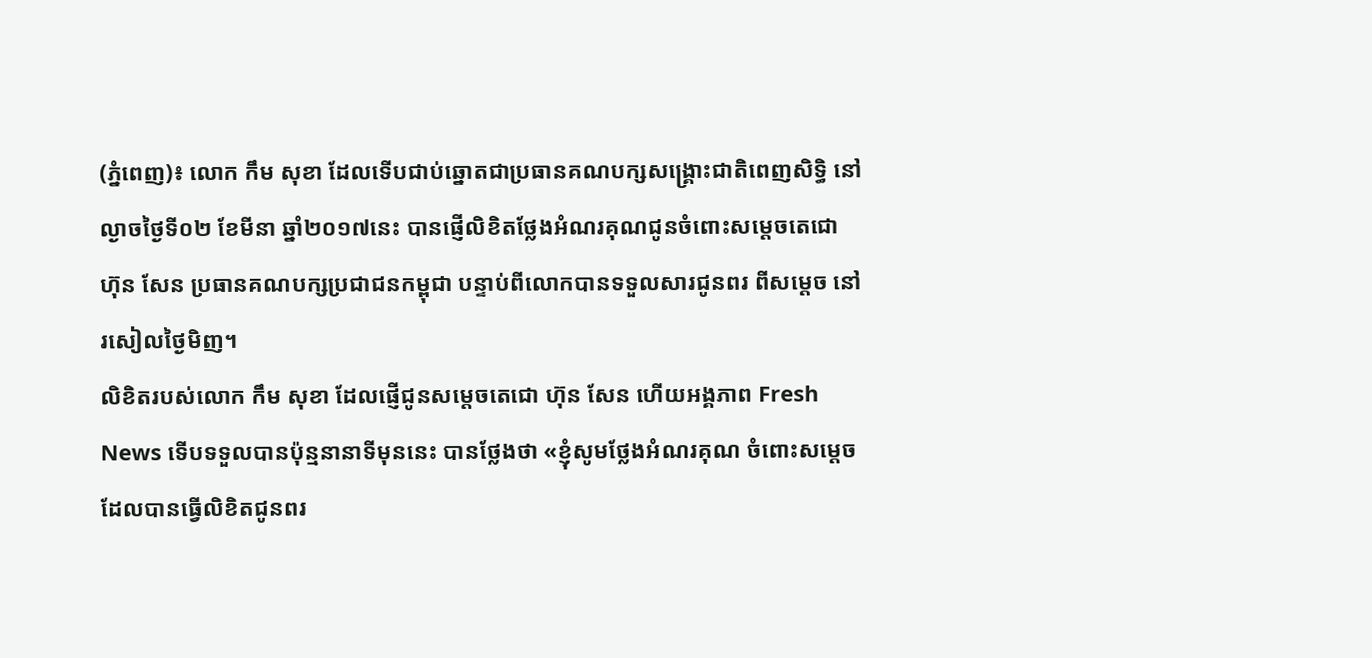(ភ្នំពេញ)៖ លោក កឹម សុខា ដែលទើបជាប់ឆ្នោតជាប្រធានគណបក្សសង្រ្គោះជាតិពេញសិទ្ធិ នៅល្ងាចថ្ងៃទី០២ ខែមីនា ឆ្នាំ២០១៧នេះ បានផ្ញើលិខិតថ្លែងអំណរគុណជូនចំពោះសម្តេចតេជោ ហ៊ុន សែន ប្រធានគណបក្សប្រជាជនកម្ពុជា បន្ទាប់ពីលោកបានទទួលសារជូនពរ ពីសម្តេច នៅរសៀលថ្ងៃមិញ។
លិខិតរបស់លោក កឹម សុខា ដែលផ្ញើជូនសម្តេចតេជោ ហ៊ុន សែន ហើយអង្គភាព Fresh News ទើបទទួលបានប៉ុន្មនានាទីមុននេះ បានថ្លែងថា «ខ្ញុំសូមថ្លែងអំណរគុណ ចំពោះសម្តេច ដែលបានធ្វើលិខិតជូនពរ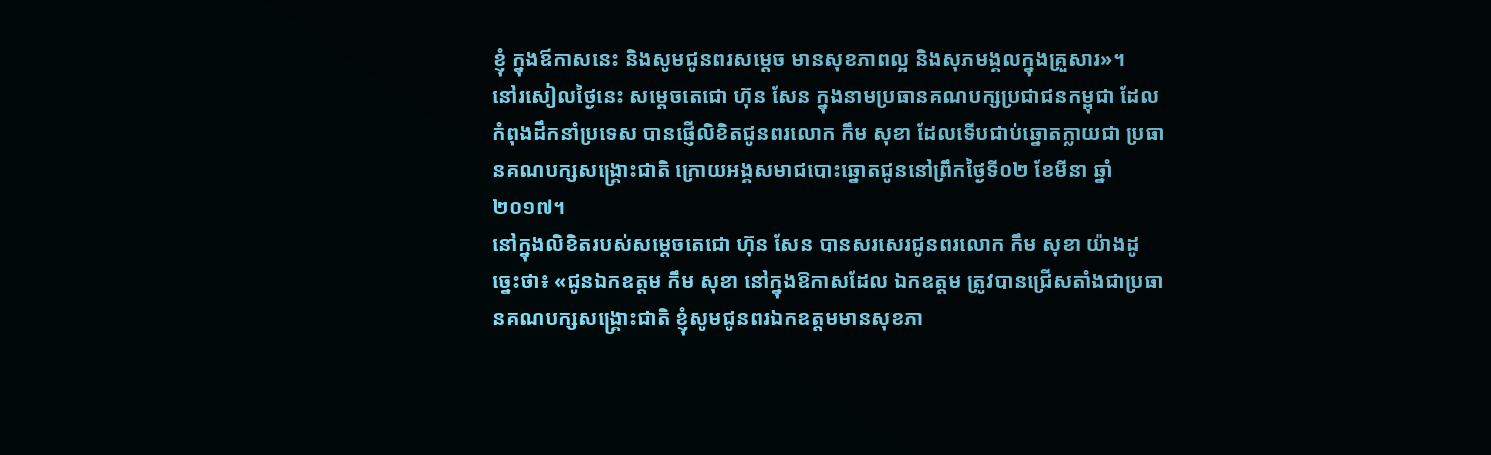ខ្ញុំ ក្នុងឪកាសនេះ និងសូមជូនពរសម្តេច មានសុខភាពល្អ និងសុភមង្គលក្នុងគ្រួសារ»។
នៅរសៀលថ្ងៃនេះ សម្តេចតេជោ ហ៊ុន សែន ក្នុងនាមប្រធានគណបក្សប្រជាជនកម្ពុជា ដែលកំពុងដឹកនាំប្រទេស បានផ្ញើលិខិតជូនពរលោក កឹម សុខា ដែលទើបជាប់ឆ្នោតក្លាយជា ប្រធានគណបក្សសង្គ្រោះជាតិ ក្រោយអង្គសមាជបោះឆ្នោតជូននៅព្រឹកថ្ងៃទី០២ ខែមីនា ឆ្នាំ២០១៧។
នៅក្នុងលិខិតរបស់សម្តេចតេជោ ហ៊ុន សែន បានសរសេរជូនពរលោក កឹម សុខា យ៉ាងដូច្នេះថា៖ «ជូនឯកឧត្តម កឹម សុខា នៅក្នុងឱកាសដែល ឯកឧត្តម ត្រូវបានជ្រើសតាំងជាប្រធានគណបក្សសង្គ្រោះជាតិ ខ្ញុំសូមជូនពរឯកឧត្តមមានសុខភា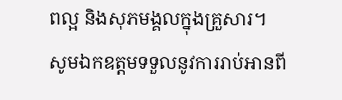ពល្អ និងសុភមង្គលក្នុងគ្រួសារ។ សូមឯកឧត្តមទទួលនូវការរាប់អានពី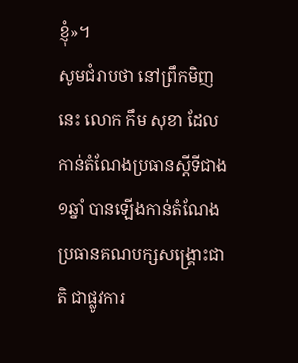ខ្ញុំ»។
សូមជំរាបថា នៅព្រឹកមិញនេះ លោក កឹម សុខា ដែលកាន់តំណែងប្រធានស្តីទីជាង១ឆ្នាំ បានឡើងកាន់តំណែងប្រធានគណបក្សសង្រ្គោះជាតិ ជាផ្លូវការ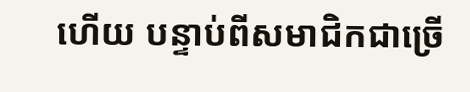ហើយ បន្ទាប់ពីសមាជិកជាច្រើ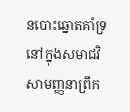នបោះឆ្នោតគាំទ្រនៅក្នុងសមាជវិសាមញ្ញនាព្រឹក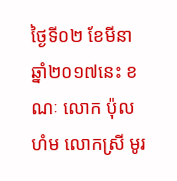ថ្ងៃទី០២ ខែមីនា ឆ្នាំ២០១៧នេះ ខណៈ លោក ប៉ុល ហំម លោកស្រី មូរ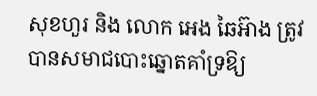សុខហួរ និង លោក អេង ឆៃអ៊ាង ត្រូវបានសមាជបោះឆ្នោតគាំទ្រឱ្យ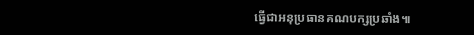ធ្វើជាអនុប្រធានគណបក្សប្រឆាំង៕